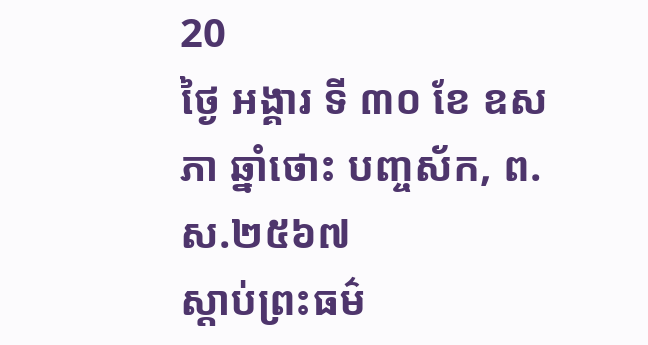20
ថ្ងៃ អង្គារ ទី ៣០ ខែ ឧសភា ឆ្នាំថោះ បញ្ចស័ក, ព.ស.២៥៦៧
ស្តាប់ព្រះធម៌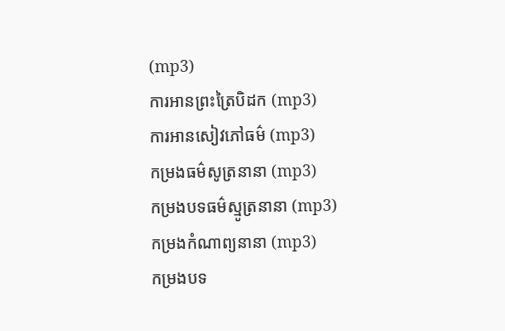(mp3)
ការអានព្រះត្រៃបិដក (mp3)
ការអានសៀវភៅធម៌ (mp3)
កម្រងធម៌សូត្រនានា (mp3)
កម្រងបទធម៌ស្មូត្រនានា (mp3)
កម្រងកំណាព្យនានា (mp3)
កម្រងបទ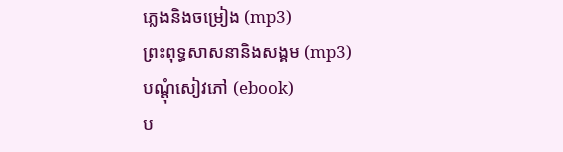ភ្លេងនិងចម្រៀង (mp3)
ព្រះពុទ្ធសាសនានិងសង្គម (mp3)
បណ្តុំសៀវភៅ (ebook)
ប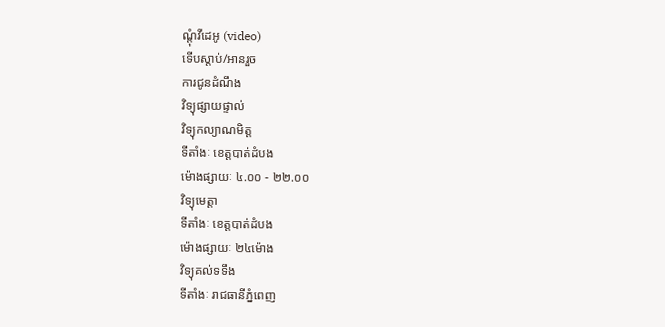ណ្តុំវីដេអូ (video)
ទើបស្តាប់/អានរួច
ការជូនដំណឹង
វិទ្យុផ្សាយផ្ទាល់
វិទ្យុកល្យាណមិត្ត
ទីតាំងៈ ខេត្តបាត់ដំបង
ម៉ោងផ្សាយៈ ៤.០០ - ២២.០០
វិទ្យុមេត្តា
ទីតាំងៈ ខេត្តបាត់ដំបង
ម៉ោងផ្សាយៈ ២៤ម៉ោង
វិទ្យុគល់ទទឹង
ទីតាំងៈ រាជធានីភ្នំពេញ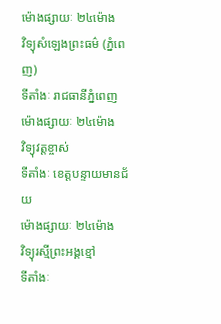ម៉ោងផ្សាយៈ ២៤ម៉ោង
វិទ្យុសំឡេងព្រះធម៌ (ភ្នំពេញ)
ទីតាំងៈ រាជធានីភ្នំពេញ
ម៉ោងផ្សាយៈ ២៤ម៉ោង
វិទ្យុវត្តខ្ចាស់
ទីតាំងៈ ខេត្តបន្ទាយមានជ័យ
ម៉ោងផ្សាយៈ ២៤ម៉ោង
វិទ្យុរស្មីព្រះអង្គខ្មៅ
ទីតាំងៈ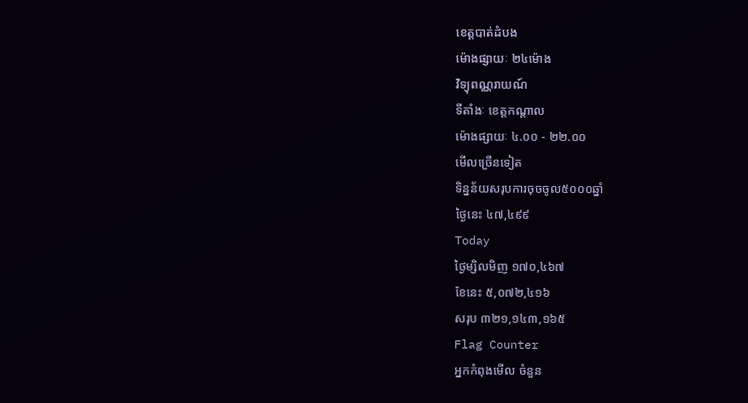ខេត្តបាត់ដំបង
ម៉ោងផ្សាយៈ ២៤ម៉ោង
វិទ្យុពណ្ណរាយណ៍
ទីតាំងៈ ខេត្តកណ្តាល
ម៉ោងផ្សាយៈ ៤.០០ - ២២.០០
មើលច្រើនទៀត
ទិន្នន័យសរុបការចុចចូល៥០០០ឆ្នាំ
ថ្ងៃនេះ ៤៧,៤៩៩
Today
ថ្ងៃម្សិលមិញ ១៧០,៤៦៧
ខែនេះ ៥,០៧២,៤១៦
សរុប ៣២១,១៤៣,១៦៥
Flag Counter
អ្នកកំពុងមើល ចំនួន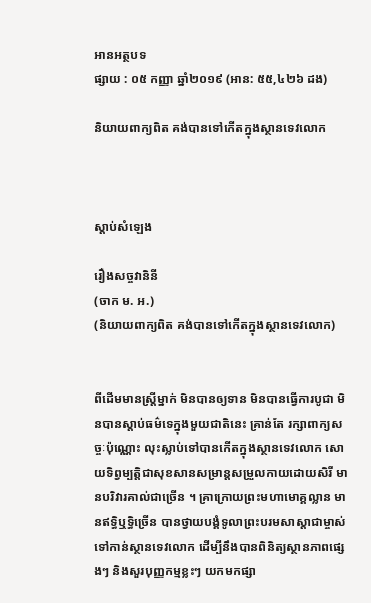អានអត្ថបទ
ផ្សាយ : ០៥ កញ្ញា ឆ្នាំ២០១៩ (អាន: ៥៥,៤២៦ ដង)

និយាយពាក្យពិត គង់បានទៅកើតក្នុងស្ថានទេវលោក



ស្តាប់សំឡេង

រឿងសច្ចវានិនី
(ចាក ម. អ.)
(និយាយពាក្យពិត គង់បានទៅកើតក្នុងស្ថានទេវលោក)


ពីដើមមានស្ត្រីម្នាក់ មិនបានឲ្យទាន មិនបានធ្វើការបូជា មិនបានស្តាប់ធម៌ទេក្នុងមួយជាតិនេះ គ្រាន់តែ រក្សាពាក្យសច្ចៈប៉ុណ្ណោះ លុះស្លាប់ទៅបានកើតក្នុងស្ថានទេវលោក សោយទិព្វម្បត្តិជាសុខសានសម្រាន្តសម្រួលកាយដោយសិរី មានបរិវារគាល់ជាច្រើន ។ គ្រាក្រោយព្រះមហាមោគ្គល្លាន មានឥទិ្ធឬទិ្ធច្រើន បានថ្វាយបង្គំទូលាព្រះបរមសាស្តាជាម្ចាស់ទៅកាន់ស្ថានទេវលោក ដើម្បីនឹងបានពិនិត្យស្ថានភាពផ្សេងៗ និងសួរបុញ្ញកម្មខ្លះៗ យកមកផ្សា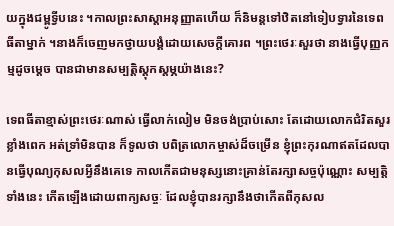យក្នុងជម្ពូទ្វីបនេះ ។កាលព្រះសាស្តាអនុញ្ញាតហើយ ក៏និមន្តទៅឋិតនៅទៀបទ្វារនៃទេពធីតាម្នាក់ ។នាងក៏ចេញមកថ្វាយបង្គំដោយសេចក្តីគោរព ។ព្រះថេរៈសួរថា នាងធ្វើបុញ្ញកម្មដូចម្តេច បានជាមានសម្បត្តិស្តុកស្តម្ភយ៉ាងនេះ?

ទេពធីតាខ្មាស់ព្រះថេរៈណាស់ ធ្វើលាក់លៀម មិនចង់ប្រាប់សោះ តែដោយលោកជំរិតសួរខ្លាំងពេក អត់ទ្រាំមិនបាន ក៏ទូលថា បពិត្រលោកម្ចាស់ដ៏ចម្រើន ខ្ញុំព្រះកុរណាឥតដែលបានធ្វើបុណ្យកុសលអ្វីនឹងគេទេ កាលកើតជាមនុស្សនោះគ្រាន់តែរក្សាសច្ចប៉ុណ្ណោះ សម្បត្តិទាំងនេះ កើតឡើងដោយពាក្យសច្ចៈ ដែលខ្ញុំបានរក្សានឹងថាកើតពីកុសល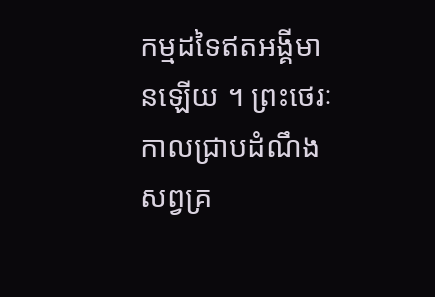កម្មដទៃឥតអង្គីមានឡើយ ។ ព្រះថេរៈ កាលជ្រាបដំណឹងសព្វគ្រ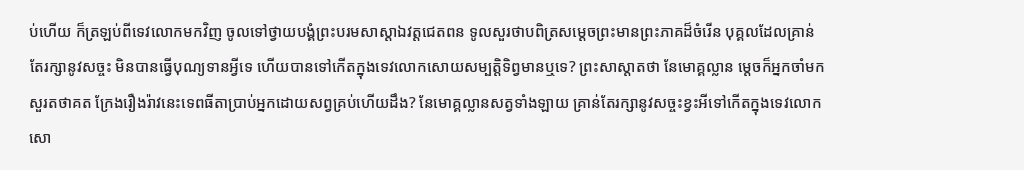ប់ហើយ ក៏ត្រឡប់ពីទេវលោកមកវិញ ចូលទៅថ្វាយបង្គំព្រះបរមសាស្តាឯវត្តជេតពន ទូលសួរថាបពិត្រសម្តេចព្រះមានព្រះភាគដ៏ចំរើន បុគ្គលដែលគ្រាន់តែរក្សានូវសច្ចះ មិនបានធ្វើបុណ្យទានអ្វីទេ ហើយបានទៅកើតក្នុងទេវលោកសោយសម្បត្តិទិព្វមានឬទេ? ព្រះសាស្តាតថា នែមោគ្គល្លាន ម្តេចក៏អ្នកចាំមកសួរតថាគត ក្រែងរឿងរ៉ាវនេះទេពធីតាបា្រប់អ្នកដោយសព្វគ្រប់ហើយដឹង? នែមោគ្គល្លានសត្វទាំងឡាយ គ្រាន់តែរក្សានូវសច្ចះខ្វះអីទៅកើតក្នុងទេវលោក សោ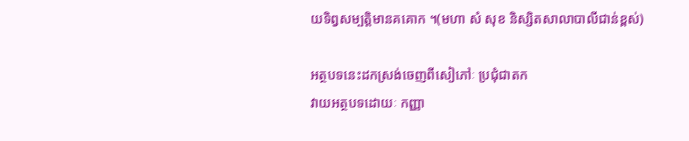យទិព្វសម្បត្តិមានគគោក ។(មហា សំ សុខ និស្សិតសាលាបាលីជាន់ខ្ពស់)

អត្ថបទនេះដកស្រង់ចេញពីសៀភៅៈ ប្រជុំជាតក
វាយអត្ថបទដោយៈ កញ្ញា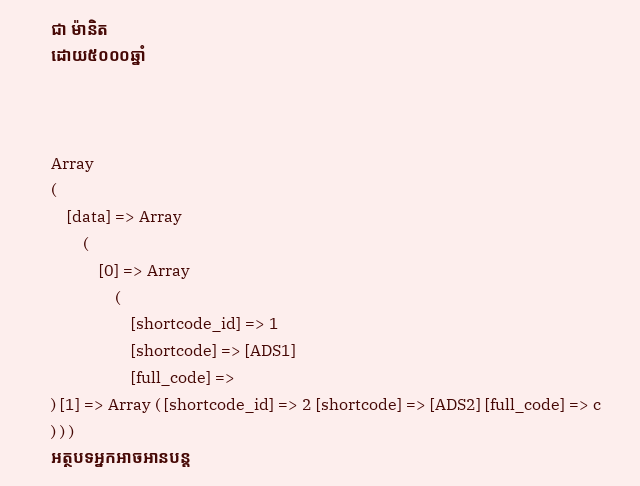ជា ម៉ានិត
ដោយ៥០០០ឆ្នាំ



Array
(
    [data] => Array
        (
            [0] => Array
                (
                    [shortcode_id] => 1
                    [shortcode] => [ADS1]
                    [full_code] =>
) [1] => Array ( [shortcode_id] => 2 [shortcode] => [ADS2] [full_code] => c ) ) )
អត្ថបទអ្នកអាចអានបន្ត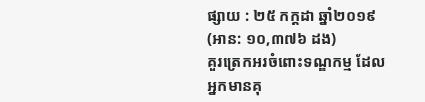ផ្សាយ : ២៥ កក្តដា ឆ្នាំ២០១៩ (អាន: ១០,៣៧៦ ដង)
គួរត្រេកអរចំពោះទណ្ឌកម្ម ដែលអ្នកមានគុ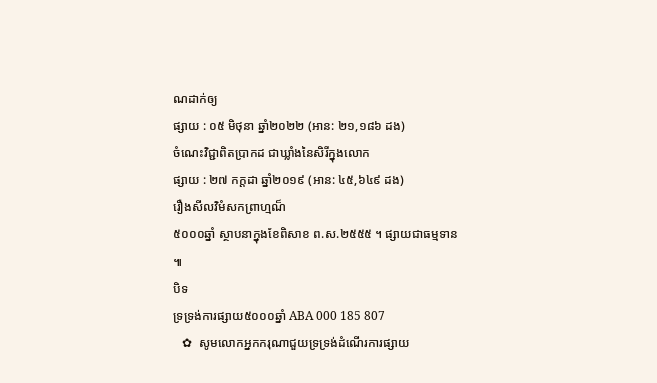ណដាក់ឲ្យ
ផ្សាយ : ០៥ មិថុនា ឆ្នាំ២០២២ (អាន: ២១,១៨៦ ដង)
ចំណេះវិជ្ជាពិតប្រាកដ ជាឃ្លាំងនៃសិរីក្នុងលោក
ផ្សាយ : ២៧ កក្តដា ឆ្នាំ២០១៩ (អាន: ៤៥,៦៤៩ ដង)
រឿងសីលវិមំសកព្រាហ្មណ៏
៥០០០ឆ្នាំ ស្ថាបនាក្នុងខែពិសាខ ព.ស.២៥៥៥ ។ ផ្សាយជាធម្មទាន ៕
បិទ
ទ្រទ្រង់ការផ្សាយ៥០០០ឆ្នាំ ABA 000 185 807
   ✿  សូមលោកអ្នកករុណាជួយទ្រទ្រង់ដំណើរការផ្សាយ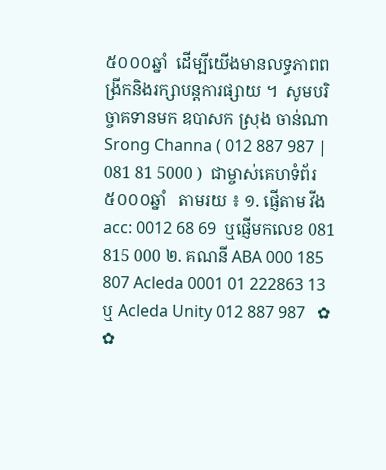៥០០០ឆ្នាំ  ដើម្បីយើងមានលទ្ធភាពពង្រីកនិងរក្សាបន្តការផ្សាយ ។  សូមបរិច្ចាគទានមក ឧបាសក ស្រុង ចាន់ណា Srong Channa ( 012 887 987 | 081 81 5000 )  ជាម្ចាស់គេហទំព័រ៥០០០ឆ្នាំ   តាមរយ ៖ ១. ផ្ញើតាម វីង acc: 0012 68 69  ឬផ្ញើមកលេខ 081 815 000 ២. គណនី ABA 000 185 807 Acleda 0001 01 222863 13 ឬ Acleda Unity 012 887 987   ✿ ✿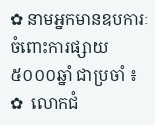✿ នាមអ្នកមានឧបការៈចំពោះការផ្សាយ៥០០០ឆ្នាំ ជាប្រចាំ ៖  ✿  លោកជំ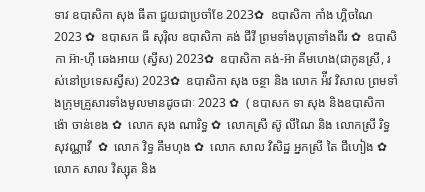ទាវ ឧបាសិកា សុង ធីតា ជួយជាប្រចាំខែ 2023✿  ឧបាសិកា កាំង ហ្គិចណៃ 2023 ✿  ឧបាសក ធី សុរ៉ិល ឧបាសិកា គង់ ជីវី ព្រមទាំងបុត្រាទាំងពីរ ✿  ឧបាសិកា អ៊ា-ហុី ឆេងអាយ (ស្វីស) 2023✿  ឧបាសិកា គង់-អ៊ា គីមហេង(ជាកូនស្រី, រស់នៅប្រទេសស្វីស) 2023✿  ឧបាសិកា សុង ចន្ថា និង លោក អ៉ីវ វិសាល ព្រមទាំងក្រុមគ្រួសារទាំងមូលមានដូចជាៈ 2023 ✿  ( ឧបាសក ទា សុង និងឧបាសិកា ង៉ោ ចាន់ខេង ✿  លោក សុង ណារិទ្ធ ✿  លោកស្រី ស៊ូ លីណៃ និង លោកស្រី រិទ្ធ សុវណ្ណាវី  ✿  លោក វិទ្ធ គឹមហុង ✿  លោក សាល វិសិដ្ឋ អ្នកស្រី តៃ ជឹហៀង ✿  លោក សាល វិស្សុត និង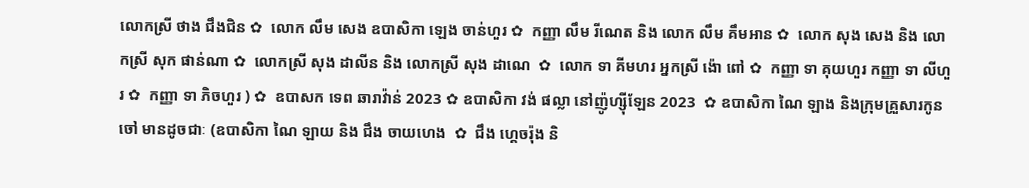លោកស្រី ថាង ជឹងជិន ✿  លោក លឹម សេង ឧបាសិកា ឡេង ចាន់ហួរ ✿  កញ្ញា លឹម រីណេត និង លោក លឹម គឹមអាន ✿  លោក សុង សេង និង លោកស្រី សុក ផាន់ណា ✿  លោកស្រី សុង ដាលីន និង លោកស្រី សុង ដាណេ  ✿  លោក ទា គីមហរ អ្នកស្រី ង៉ោ ពៅ ✿  កញ្ញា ទា គុយហួរ កញ្ញា ទា លីហួរ ✿  កញ្ញា ទា ភិចហួរ ) ✿  ឧបាសក ទេព ឆារាវ៉ាន់ 2023 ✿ ឧបាសិកា វង់ ផល្លា នៅញ៉ូហ្ស៊ីឡែន 2023  ✿ ឧបាសិកា ណៃ ឡាង និងក្រុមគ្រួសារកូនចៅ មានដូចជាៈ (ឧបាសិកា ណៃ ឡាយ និង ជឹង ចាយហេង  ✿  ជឹង ហ្គេចរ៉ុង និ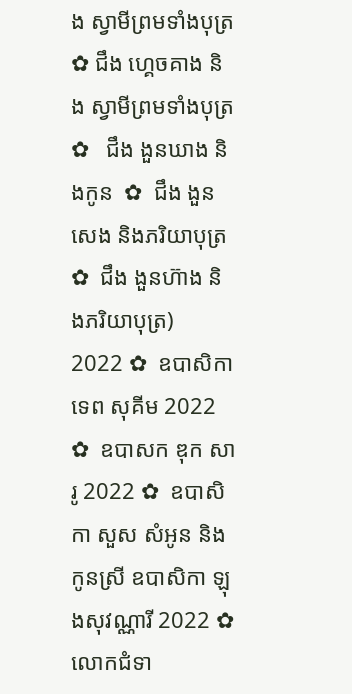ង ស្វាមីព្រមទាំងបុត្រ  ✿ ជឹង ហ្គេចគាង និង ស្វាមីព្រមទាំងបុត្រ ✿   ជឹង ងួនឃាង និងកូន  ✿  ជឹង ងួនសេង និងភរិយាបុត្រ ✿  ជឹង ងួនហ៊ាង និងភរិយាបុត្រ)  2022 ✿  ឧបាសិកា ទេព សុគីម 2022 ✿  ឧបាសក ឌុក សារូ 2022 ✿  ឧបាសិកា សួស សំអូន និងកូនស្រី ឧបាសិកា ឡុងសុវណ្ណារី 2022 ✿  លោកជំទា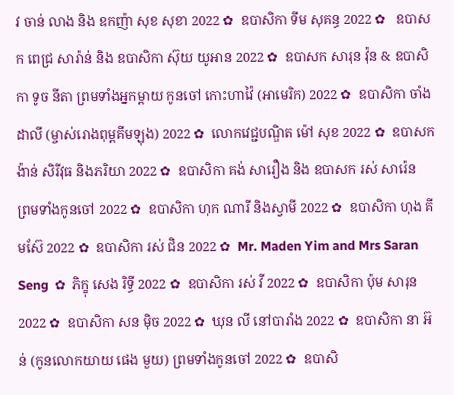វ ចាន់ លាង និង ឧកញ៉ា សុខ សុខា 2022 ✿  ឧបាសិកា ទីម សុគន្ធ 2022 ✿   ឧបាសក ពេជ្រ សារ៉ាន់ និង ឧបាសិកា ស៊ុយ យូអាន 2022 ✿  ឧបាសក សារុន វ៉ុន & ឧបាសិកា ទូច នីតា ព្រមទាំងអ្នកម្តាយ កូនចៅ កោះហាវ៉ៃ (អាមេរិក) 2022 ✿  ឧបាសិកា ចាំង ដាលី (ម្ចាស់រោងពុម្ពគីមឡុង) 2022 ✿  លោកវេជ្ជបណ្ឌិត ម៉ៅ សុខ 2022 ✿  ឧបាសក ង៉ាន់ សិរីវុធ និងភរិយា 2022 ✿  ឧបាសិកា គង់ សារឿង និង ឧបាសក រស់ សារ៉េន  ព្រមទាំងកូនចៅ 2022 ✿  ឧបាសិកា ហុក ណារី និងស្វាមី 2022 ✿  ឧបាសិកា ហុង គីមស៊ែ 2022 ✿  ឧបាសិកា រស់ ជិន 2022 ✿  Mr. Maden Yim and Mrs Saran Seng  ✿  ភិក្ខុ សេង រិទ្ធី 2022 ✿  ឧបាសិកា រស់ វី 2022 ✿  ឧបាសិកា ប៉ុម សារុន 2022 ✿  ឧបាសិកា សន ម៉ិច 2022 ✿  ឃុន លី នៅបារាំង 2022 ✿  ឧបាសិកា នា អ៊ន់ (កូនលោកយាយ ផេង មួយ) ព្រមទាំងកូនចៅ 2022 ✿  ឧបាសិ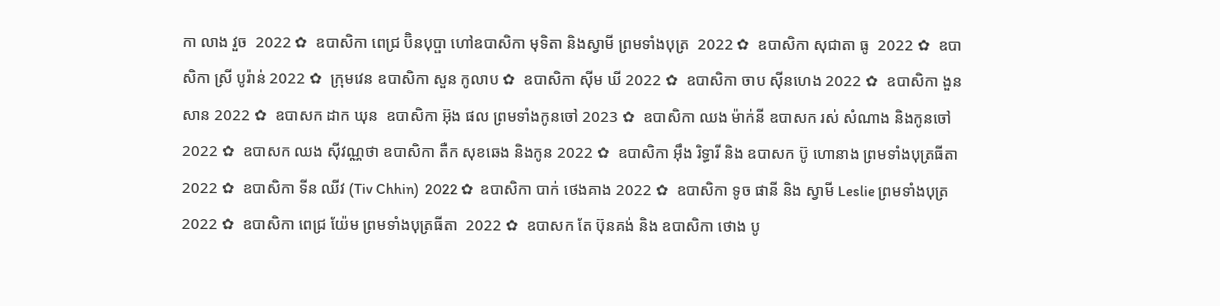កា លាង វួច  2022 ✿  ឧបាសិកា ពេជ្រ ប៊ិនបុប្ផា ហៅឧបាសិកា មុទិតា និងស្វាមី ព្រមទាំងបុត្រ  2022 ✿  ឧបាសិកា សុជាតា ធូ  2022 ✿  ឧបាសិកា ស្រី បូរ៉ាន់ 2022 ✿  ក្រុមវេន ឧបាសិកា សួន កូលាប ✿  ឧបាសិកា ស៊ីម ឃី 2022 ✿  ឧបាសិកា ចាប ស៊ីនហេង 2022 ✿  ឧបាសិកា ងួន សាន 2022 ✿  ឧបាសក ដាក ឃុន  ឧបាសិកា អ៊ុង ផល ព្រមទាំងកូនចៅ 2023 ✿  ឧបាសិកា ឈង ម៉ាក់នី ឧបាសក រស់ សំណាង និងកូនចៅ  2022 ✿  ឧបាសក ឈង សុីវណ្ណថា ឧបាសិកា តឺក សុខឆេង និងកូន 2022 ✿  ឧបាសិកា អុឹង រិទ្ធារី និង ឧបាសក ប៊ូ ហោនាង ព្រមទាំងបុត្រធីតា  2022 ✿  ឧបាសិកា ទីន ឈីវ (Tiv Chhin)  2022 ✿  ឧបាសិកា បាក់ ថេងគាង 2022 ✿  ឧបាសិកា ទូច ផានី និង ស្វាមី Leslie ព្រមទាំងបុត្រ  2022 ✿  ឧបាសិកា ពេជ្រ យ៉ែម ព្រមទាំងបុត្រធីតា  2022 ✿  ឧបាសក តែ ប៊ុនគង់ និង ឧបាសិកា ថោង បូ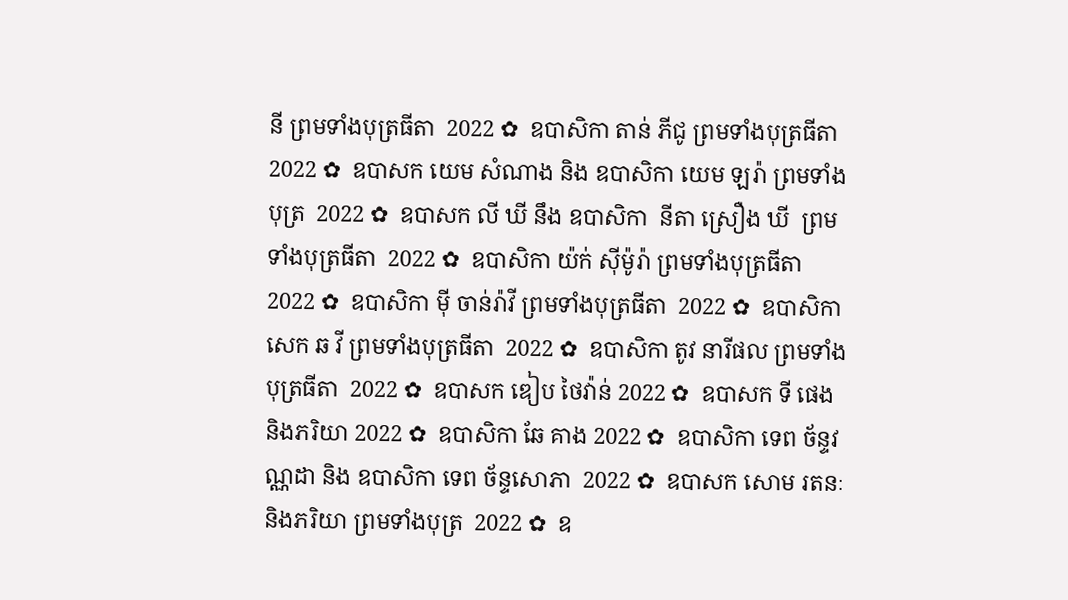នី ព្រមទាំងបុត្រធីតា  2022 ✿  ឧបាសិកា តាន់ ភីជូ ព្រមទាំងបុត្រធីតា  2022 ✿  ឧបាសក យេម សំណាង និង ឧបាសិកា យេម ឡរ៉ា ព្រមទាំងបុត្រ  2022 ✿  ឧបាសក លី ឃី នឹង ឧបាសិកា  នីតា ស្រឿង ឃី  ព្រមទាំងបុត្រធីតា  2022 ✿  ឧបាសិកា យ៉ក់ សុីម៉ូរ៉ា ព្រមទាំងបុត្រធីតា  2022 ✿  ឧបាសិកា មុី ចាន់រ៉ាវី ព្រមទាំងបុត្រធីតា  2022 ✿  ឧបាសិកា សេក ឆ វី ព្រមទាំងបុត្រធីតា  2022 ✿  ឧបាសិកា តូវ នារីផល ព្រមទាំងបុត្រធីតា  2022 ✿  ឧបាសក ឌៀប ថៃវ៉ាន់ 2022 ✿  ឧបាសក ទី ផេង និងភរិយា 2022 ✿  ឧបាសិកា ឆែ គាង 2022 ✿  ឧបាសិកា ទេព ច័ន្ទវណ្ណដា និង ឧបាសិកា ទេព ច័ន្ទសោភា  2022 ✿  ឧបាសក សោម រតនៈ និងភរិយា ព្រមទាំងបុត្រ  2022 ✿  ឧ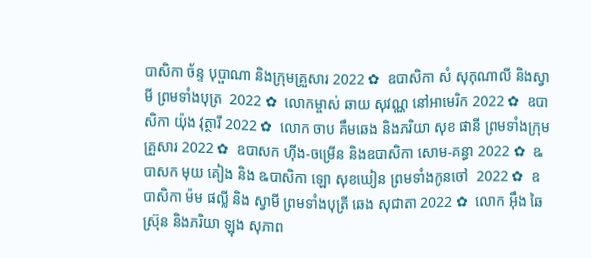បាសិកា ច័ន្ទ បុប្ផាណា និងក្រុមគ្រួសារ 2022 ✿  ឧបាសិកា សំ សុកុណាលី និងស្វាមី ព្រមទាំងបុត្រ  2022 ✿  លោកម្ចាស់ ឆាយ សុវណ្ណ នៅអាមេរិក 2022 ✿  ឧបាសិកា យ៉ុង វុត្ថារី 2022 ✿  លោក ចាប គឹមឆេង និងភរិយា សុខ ផានី ព្រមទាំងក្រុមគ្រួសារ 2022 ✿  ឧបាសក ហ៊ីង-ចម្រើន និងឧបាសិកា សោម-គន្ធា 2022 ✿  ឩបាសក មុយ គៀង និង ឩបាសិកា ឡោ សុខឃៀន ព្រមទាំងកូនចៅ  2022 ✿  ឧបាសិកា ម៉ម ផល្លី និង ស្វាមី ព្រមទាំងបុត្រី ឆេង សុជាតា 2022 ✿  លោក អ៊ឹង ឆៃស្រ៊ុន និងភរិយា ឡុង សុភាព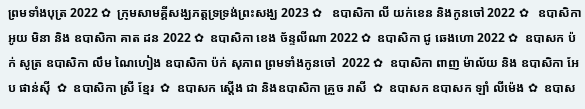ព្រមទាំងបុត្រ 2022 ✿  ក្រុមសាមគ្គីសង្ឃភត្តទ្រទ្រង់ព្រះសង្ឃ 2023 ✿   ឧបាសិកា លី យក់ខេន និងកូនចៅ 2022 ✿   ឧបាសិកា អូយ មិនា និង ឧបាសិកា គាត ដន 2022 ✿  ឧបាសិកា ខេង ច័ន្ទលីណា 2022 ✿  ឧបាសិកា ជូ ឆេងហោ 2022 ✿  ឧបាសក ប៉ក់ សូត្រ ឧបាសិកា លឹម ណៃហៀង ឧបាសិកា ប៉ក់ សុភាព ព្រមទាំងកូនចៅ  2022 ✿  ឧបាសិកា ពាញ ម៉ាល័យ និង ឧបាសិកា អែប ផាន់ស៊ី  ✿  ឧបាសិកា ស្រី ខ្មែរ  ✿  ឧបាសក ស្តើង ជា និងឧបាសិកា គ្រួច រាសី  ✿  ឧបាសក ឧបាសក ឡាំ លីម៉េង ✿  ឧបាស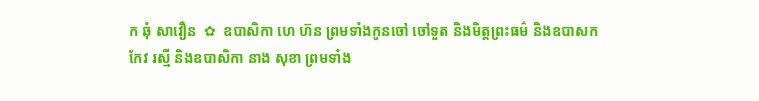ក ឆុំ សាវឿន  ✿  ឧបាសិកា ហេ ហ៊ន ព្រមទាំងកូនចៅ ចៅទួត និងមិត្តព្រះធម៌ និងឧបាសក កែវ រស្មី និងឧបាសិកា នាង សុខា ព្រមទាំង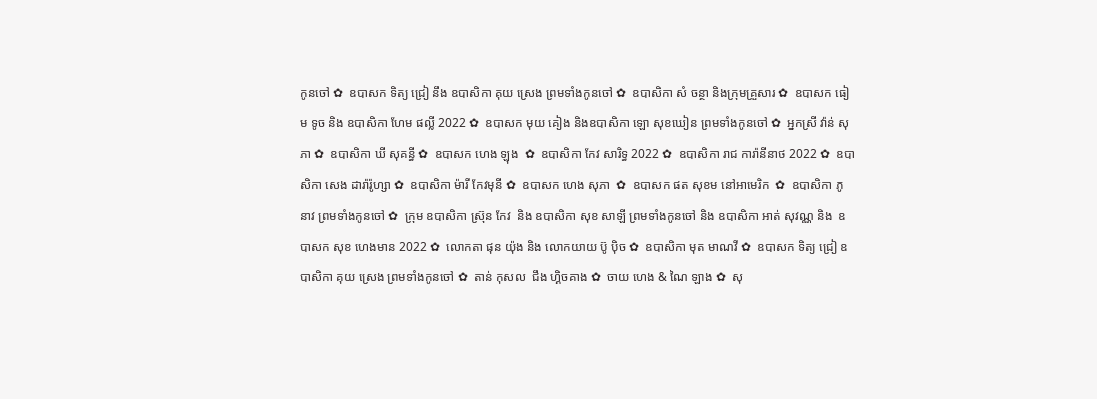កូនចៅ ✿  ឧបាសក ទិត្យ ជ្រៀ នឹង ឧបាសិកា គុយ ស្រេង ព្រមទាំងកូនចៅ ✿  ឧបាសិកា សំ ចន្ថា និងក្រុមគ្រួសារ ✿  ឧបាសក ធៀម ទូច និង ឧបាសិកា ហែម ផល្លី 2022 ✿  ឧបាសក មុយ គៀង និងឧបាសិកា ឡោ សុខឃៀន ព្រមទាំងកូនចៅ ✿  អ្នកស្រី វ៉ាន់ សុភា ✿  ឧបាសិកា ឃី សុគន្ធី ✿  ឧបាសក ហេង ឡុង  ✿  ឧបាសិកា កែវ សារិទ្ធ 2022 ✿  ឧបាសិកា រាជ ការ៉ានីនាថ 2022 ✿  ឧបាសិកា សេង ដារ៉ារ៉ូហ្សា ✿  ឧបាសិកា ម៉ារី កែវមុនី ✿  ឧបាសក ហេង សុភា  ✿  ឧបាសក ផត សុខម នៅអាមេរិក  ✿  ឧបាសិកា ភូ នាវ ព្រមទាំងកូនចៅ ✿  ក្រុម ឧបាសិកា ស្រ៊ុន កែវ  និង ឧបាសិកា សុខ សាឡី ព្រមទាំងកូនចៅ និង ឧបាសិកា អាត់ សុវណ្ណ និង  ឧបាសក សុខ ហេងមាន 2022 ✿  លោកតា ផុន យ៉ុង និង លោកយាយ ប៊ូ ប៉ិច ✿  ឧបាសិកា មុត មាណវី ✿  ឧបាសក ទិត្យ ជ្រៀ ឧបាសិកា គុយ ស្រេង ព្រមទាំងកូនចៅ ✿  តាន់ កុសល  ជឹង ហ្គិចគាង ✿  ចាយ ហេង & ណៃ ឡាង ✿  សុ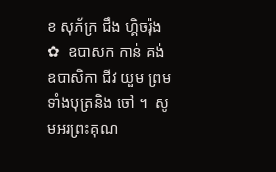ខ សុភ័ក្រ ជឹង ហ្គិចរ៉ុង ✿  ឧបាសក កាន់ គង់ ឧបាសិកា ជីវ យួម ព្រមទាំងបុត្រនិង ចៅ ។  សូមអរព្រះគុណ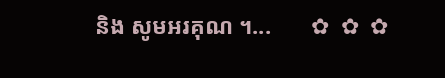និង សូមអរគុណ ។...       ✿  ✿  ✿